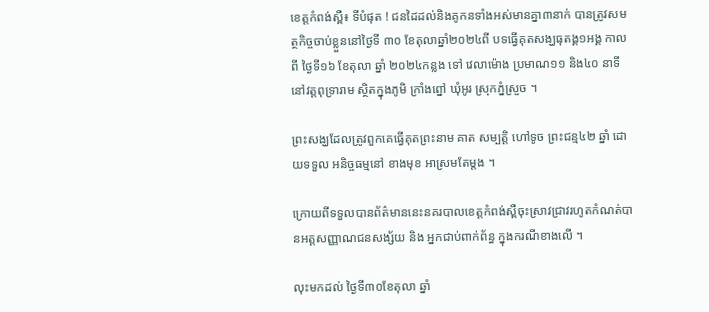ខេត្តកំពង់ស្ពឺ៖ ទីបំផុត ! ជនដៃដល់និងគូកនទាំងអស់មានគ្នា៣នាក់ បានត្រូវសមត្ថកិច្ចចាប់ខ្លួននៅថ្ងៃទី ៣០ ខែតុលាឆ្នាំ២០២៤ពី បទធ្វើគុតសង្ឃធុតង្គ១អង្គ កាល ពី ថ្ងៃទី១៦ ខែតុលា ឆ្នាំ ២០២៤កន្លង ទៅ វេលាម៉ោង ប្រមាណ១១ និង៤០ នាទីនៅវត្តពុទ្រារាម ស្ថិតក្នុងភូមិ ក្រាំងព្នៅ ឃុំអូរ ស្រុកភ្នំស្រួច ។

ព្រះសង្ឃដែលត្រូវពួកគេធ្វើគុតព្រះនាម គាត សម្បត្តិ ហៅទូច ព្រះជន្ម៤២ ឆ្នាំ ដោយទទួល អនិច្ចធម្មនៅ ខាងមុខ អាស្រមតែម្តង ។

ក្រោយពីទទួលបានព័ត៌មាននេះនគរបាលខេត្តកំពង់ស្ពឺចុះស្រាវជ្រាវរហូតកំណត់បានអត្តសញ្ញាណជនសង្ស័យ និង អ្នកជាប់ពាក់ព័ន្ធ ក្នុងករណីខាងលើ ។

លុះមកដល់ ថ្ងៃទី៣០ខែតុលា ឆ្នាំ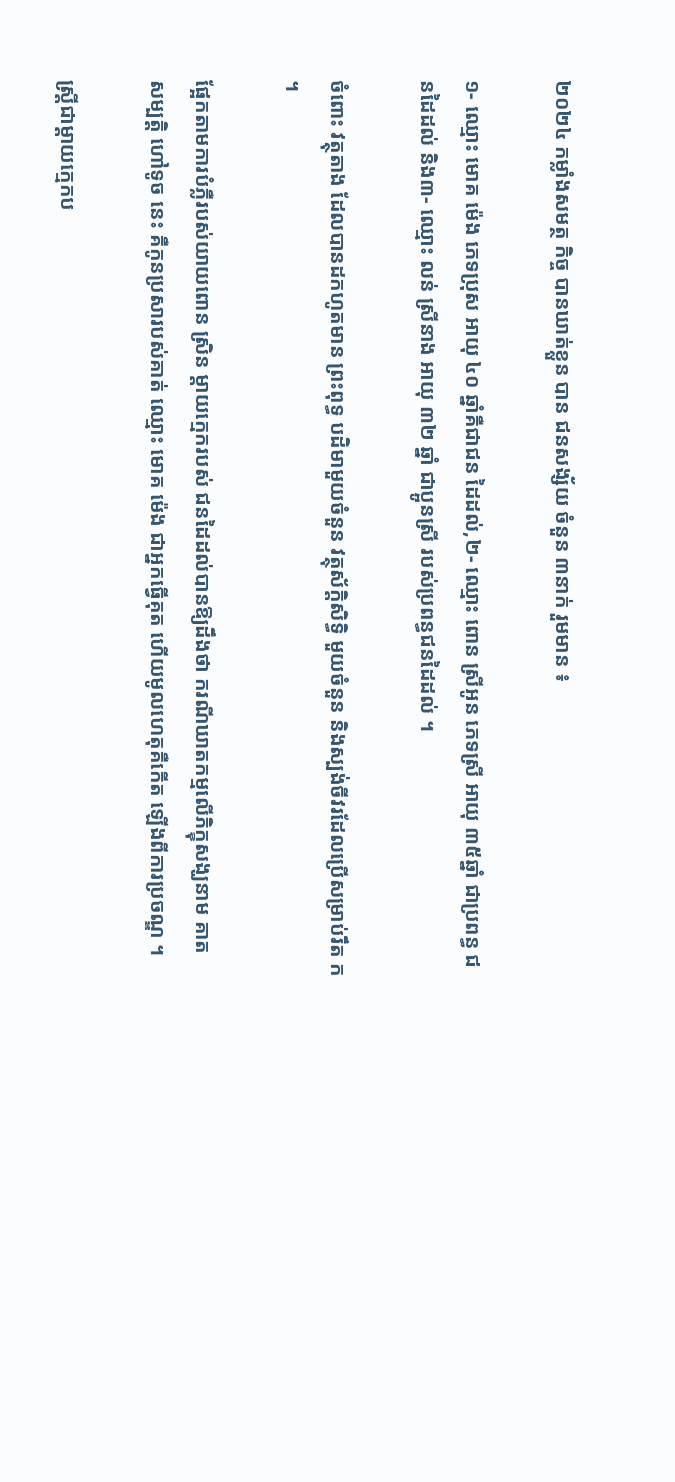២០២៤ កម្លាំងសមត្ថ កិច្ច បានឃាត់ខ្លួន បាន ជនសង្ស័យ ចំនួន ៣នាក់ រួមមាន ៖

១- ឈ្មោះ មោគ ម៉េង ភេទប្រុស អាយុ ៤០ ឆ្នាំគឺជាជន ដៃដល់,២- ឈ្មោះ ពោន ស្រីអូន ភេទស្រី អាយុ ៣៥ឆ្នាំ ជាប្រពន្ធ ជនដៃដល់ និង៣- ឈ្មោះ លន់ ស្រីនាង អាយុ ៣២ ឆ្នាំ ជាប្អូនស្រី របស់ប្រពន្ធជនដៃដល់ ។

ចំពោះ វត្ថុតាង ដែលបានដកហូតមាន ព្រះពុទ្ធ បដិមាមួយចំនួន វត្ថុស័ក្តិសិទ្ធិ មួយចំនួន និងស្បង់ចីវរដែលប្រើសម្រាប់រឹត ក ។

ផ្អែកតាមការបំភ្លឺរបស់យាយពោន ស្រិន ម្តាយក្មេករបស់ ជនដៃដល់បានឱ្យដឹងថា ករណីឃាតកម្មលើភិក្ខុសង្ឃនាម គាត សម្បត្តិ ហៅទូច នេះ គឺកូនប្រសារបស់គាត់ ឈ្មោះ មោគ ម៉េង ជាអ្នកធ្វើគុត ហើយមូលហេតុគឺកើត ឡើងពីការប្រចណ្ឌ ។

ស្ត្រីជាម្ដាយក្មេកប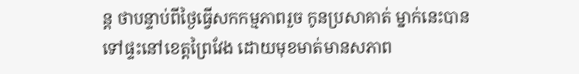ន្ដ ថាបន្ទាប់ពីថ្ងៃធ្វើសកកម្មភាពរួច កូនប្រសាគាត់ ម្នាក់នេះបានទៅផ្ទះនៅខេត្តព្រៃវែង ដោយមុខមាត់មានសភាព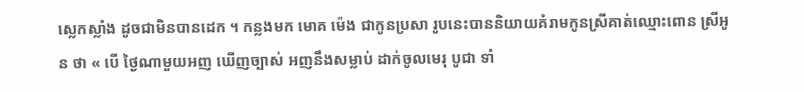ស្លេកស្លាំង ដូចជាមិនបានដេក ។ កន្លងមក មោគ ម៉េង ជាកូនប្រសា រូបនេះបាននិយាយគំរាមកូនស្រីគាត់ឈ្មោះពោន ស្រីអូន ថា « បើ ថ្ងៃណាមួយអញ ឃើញច្បាស់ អញនឹងសម្លាប់ ដាក់ចូលមេរុ បូជា ទាំ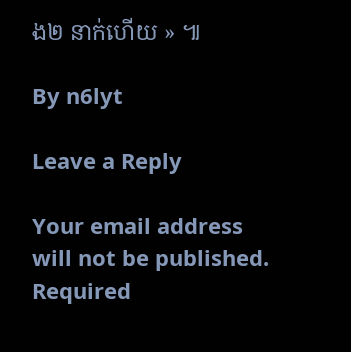ង២ នាក់ហើយ » ៕

By n6lyt

Leave a Reply

Your email address will not be published. Required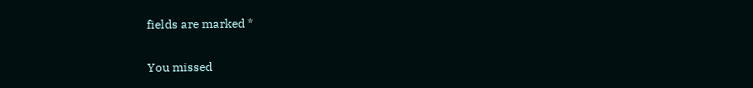fields are marked *

You missed